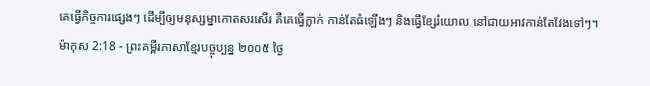គេធ្វើកិច្ចការផ្សេងៗ ដើម្បីឲ្យមនុស្សម្នាកោតសរសើរ គឺគេធ្វើក្លាក់ កាន់តែធំឡើងៗ និងធ្វើខ្សែរំយោល នៅជាយអាវកាន់តែវែងទៅៗ។
ម៉ាកុស 2:18 - ព្រះគម្ពីរភាសាខ្មែរបច្ចុប្បន្ន ២០០៥ ថ្ងៃ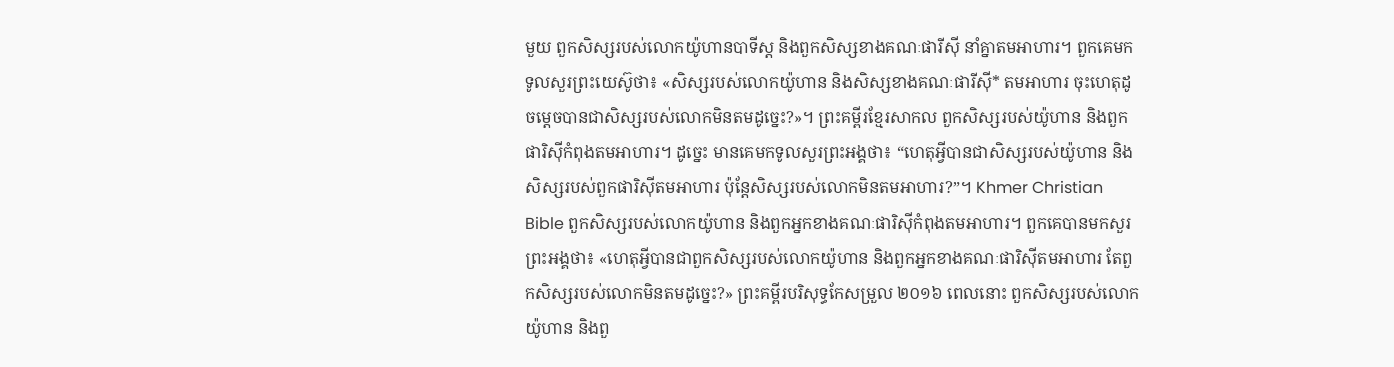មួយ ពួកសិស្សរបស់លោកយ៉ូហានបាទីស្ដ និងពួកសិស្សខាងគណៈផារីស៊ី នាំគ្នាតមអាហារ។ ពួកគេមកទូលសួរព្រះយេស៊ូថា៖ «សិស្សរបស់លោកយ៉ូហាន និងសិស្សខាងគណៈផារីស៊ី* តមអាហារ ចុះហេតុដូចម្ដេចបានជាសិស្សរបស់លោកមិនតមដូច្នេះ?»។ ព្រះគម្ពីរខ្មែរសាកល ពួកសិស្សរបស់យ៉ូហាន និងពួកផារិស៊ីកំពុងតមអាហារ។ ដូច្នេះ មានគេមកទូលសួរព្រះអង្គថា៖ “ហេតុអ្វីបានជាសិស្សរបស់យ៉ូហាន និងសិស្សរបស់ពួកផារិស៊ីតមអាហារ ប៉ុន្តែសិស្សរបស់លោកមិនតមអាហារ?”។ Khmer Christian Bible ពួកសិស្សរបស់លោកយ៉ូហាន និងពួកអ្នកខាងគណៈផារិស៊ីកំពុងតមអាហារ។ ពួកគេបានមកសួរព្រះអង្គថា៖ «ហេតុអ្វីបានជាពួកសិស្សរបស់លោកយ៉ូហាន និងពួកអ្នកខាងគណៈផារិស៊ីតមអាហារ តែពួកសិស្សរបស់លោកមិនតមដូច្នេះ?» ព្រះគម្ពីរបរិសុទ្ធកែសម្រួល ២០១៦ ពេលនោះ ពួកសិស្សរបស់លោកយ៉ូហាន និងពួ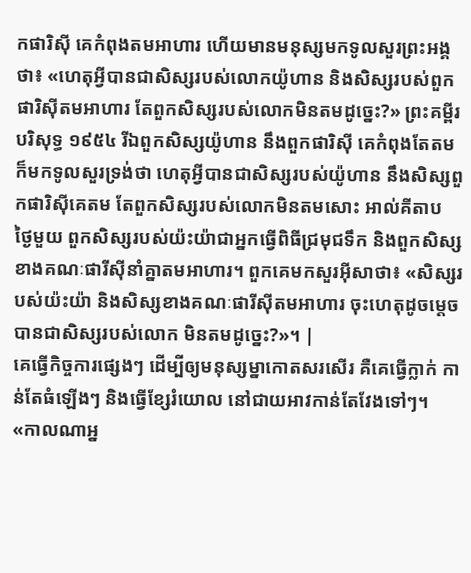កផារិស៊ី គេកំពុងតមអាហារ ហើយមានមនុស្សមកទូលសួរព្រះអង្គថា៖ «ហេតុអ្វីបានជាសិស្សរបស់លោកយ៉ូហាន និងសិស្សរបស់ពួកផារិស៊ីតមអាហារ តែពួកសិស្សរបស់លោកមិនតមដូច្នេះ?» ព្រះគម្ពីរបរិសុទ្ធ ១៩៥៤ រីឯពួកសិស្សយ៉ូហាន នឹងពួកផារិស៊ី គេកំពុងតែតម ក៏មកទូលសួរទ្រង់ថា ហេតុអ្វីបានជាសិស្សរបស់យ៉ូហាន នឹងសិស្សពួកផារិស៊ីគេតម តែពួកសិស្សរបស់លោកមិនតមសោះ អាល់គីតាប ថ្ងៃមួយ ពួកសិស្សរបស់យ៉ះយ៉ាជាអ្នកធ្វើពិធីជ្រមុជទឹក និងពួកសិស្សខាងគណៈផារីស៊ីនាំគ្នាតមអាហារ។ ពួកគេមកសួរអ៊ីសាថា៖ «សិស្សរបស់យ៉ះយ៉ា និងសិស្សខាងគណៈផារីស៊ីតមអាហារ ចុះហេតុដូចម្ដេចបានជាសិស្សរបស់លោក មិនតមដូច្នេះ?»។ |
គេធ្វើកិច្ចការផ្សេងៗ ដើម្បីឲ្យមនុស្សម្នាកោតសរសើរ គឺគេធ្វើក្លាក់ កាន់តែធំឡើងៗ និងធ្វើខ្សែរំយោល នៅជាយអាវកាន់តែវែងទៅៗ។
«កាលណាអ្ន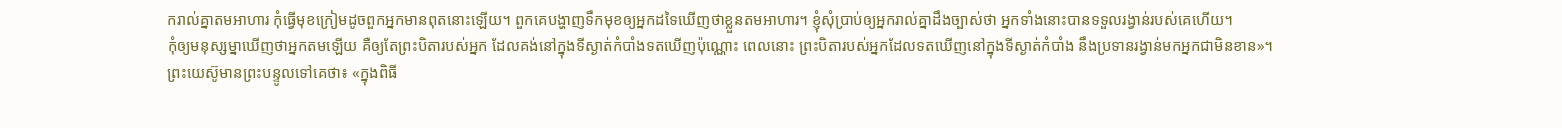ករាល់គ្នាតមអាហារ កុំធ្វើមុខក្រៀមដូចពួកអ្នកមានពុតនោះឡើយ។ ពួកគេបង្ហាញទឹកមុខឲ្យអ្នកដទៃឃើញថាខ្លួនតមអាហារ។ ខ្ញុំសុំប្រាប់ឲ្យអ្នករាល់គ្នាដឹងច្បាស់ថា អ្នកទាំងនោះបានទទួលរង្វាន់របស់គេហើយ។
កុំឲ្យមនុស្សម្នាឃើញថាអ្នកតមឡើយ គឺឲ្យតែព្រះបិតារបស់អ្នក ដែលគង់នៅក្នុងទីស្ងាត់កំបាំងទតឃើញប៉ុណ្ណោះ ពេលនោះ ព្រះបិតារបស់អ្នកដែលទតឃើញនៅក្នុងទីស្ងាត់កំបាំង នឹងប្រទានរង្វាន់មកអ្នកជាមិនខាន»។
ព្រះយេស៊ូមានព្រះបន្ទូលទៅគេថា៖ «ក្នុងពិធី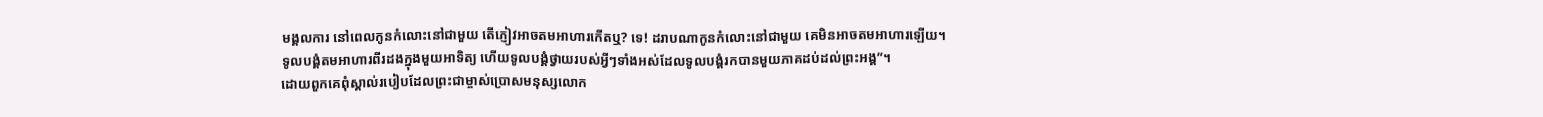មង្គលការ នៅពេលកូនកំលោះនៅជាមួយ តើភ្ញៀវអាចតមអាហារកើតឬ? ទេ! ដរាបណាកូនកំលោះនៅជាមួយ គេមិនអាចតមអាហារឡើយ។
ទូលបង្គំតមអាហារពីរដងក្នុងមួយអាទិត្យ ហើយទូលបង្គំថ្វាយរបស់អ្វីៗទាំងអស់ដែលទូលបង្គំរកបានមួយភាគដប់ដល់ព្រះអង្គ”។
ដោយពួកគេពុំស្គាល់របៀបដែលព្រះជាម្ចាស់ប្រោសមនុស្សលោក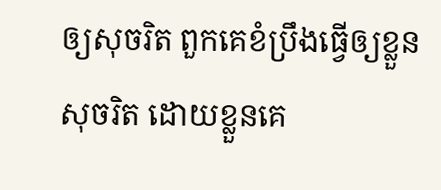ឲ្យសុចរិត ពួកគេខំប្រឹងធ្វើឲ្យខ្លួនសុចរិត ដោយខ្លួនគេ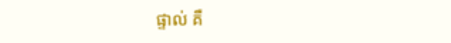ផ្ទាល់ គឺ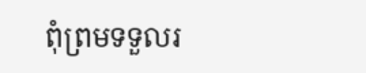ពុំព្រមទទួលរ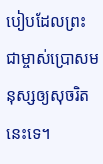បៀបដែលព្រះជាម្ចាស់ប្រោសមនុស្សឲ្យសុចរិតនេះទេ។